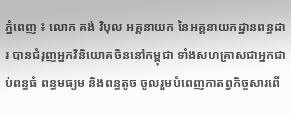ភ្នំពេញ ៖ លោក គង់ វិបុល អគ្គនាយក នៃអគ្គនាយកដ្ឋានពន្ធដារ បានជំរុញអ្នកវិនិយោគចិននៅកម្ពុជា ទាំងសហគ្រាសជាអ្នកជាប់ពន្ធធំ ពន្ធមធ្យម និងពន្ធតូច ចូលរួមបំពេញកាតព្វកិច្ចសារពើ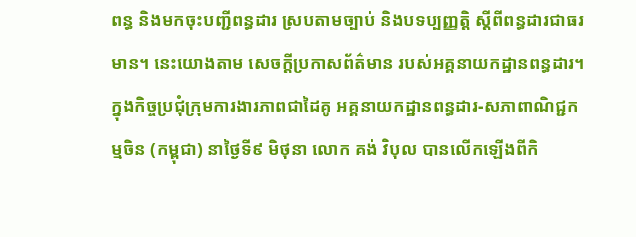ពន្ធ និងមកចុះបញ្ជីពន្ធដារ ស្របតាមច្បាប់ និងបទប្បញ្ញត្តិ ស្ដីពីពន្ធដារជាធរមាន។ នេះយោងតាម សេចក្ដីប្រកាសព័ត៌មាន របស់អគ្គនាយកដ្ឋានពន្ធដារ។
ក្នុងកិច្ចប្រជុំក្រុមការងារភាពជាដៃគូ អគ្គនាយកដ្ឋានពន្ធដារ-សភាពាណិជ្ជកម្មចិន (កម្ពុជា) នាថ្ងៃទី៩ មិថុនា លោក គង់ វិបុល បានលើកឡើងពីកិ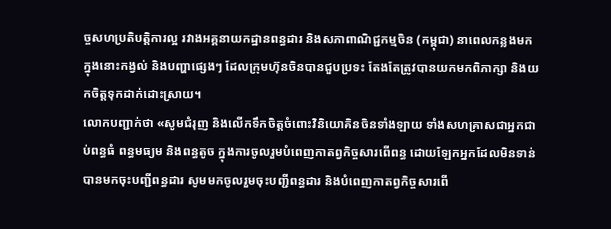ច្ចសហប្រតិបត្តិការល្អ រវាងអគ្គនាយកដ្ឋានពន្ធដារ និងសភាពាណិជ្ជកម្មចិន (កម្ពុជា) នាពេលកន្លងមក ក្នុងនោះកង្វល់ និងបញ្ហាផ្សេងៗ ដែលក្រុមហ៊ុនចិនបានជួបប្រទះ តែងតែត្រូវបានយកមកពិភាក្សា និងយកចិត្តទុកដាក់ដោះស្រាយ។
លោកបញ្ជាក់ថា «សូមជំរុញ និងលើកទឹកចិត្តចំពោះវិនិយោគិនចិនទាំងឡាយ ទាំងសហគ្រាសជាអ្នកជាប់ពន្ធធំ ពន្ធមធ្យម និងពន្ធតូច ក្នុងការចូលរួមបំពេញកាតព្វកិច្ចសារពើពន្ធ ដោយឡែកអ្នកដែលមិនទាន់បានមកចុះបញ្ជីពន្ធដារ សូមមកចូលរួមចុះបញ្ជីពន្ធដារ និងបំពេញកាតព្វកិច្ចសារពើ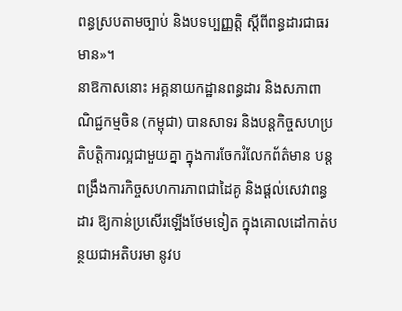ពន្ធស្របតាមច្បាប់ និងបទប្បញ្ញត្តិ ស្ដីពីពន្ធដារជាធរមាន»។
នាឱកាសនោះ អគ្គនាយកដ្ឋានពន្ធដារ និងសភាពាណិជ្ជកម្មចិន (កម្ពុជា) បានសាទរ និងបន្តកិច្ចសហប្រតិបត្តិការល្អជាមួយគ្នា ក្នុងការចែករំលែកព័ត៌មាន បន្តពង្រឹងការកិច្ចសហការភាពជាដៃគូ និងផ្តល់សេវាពន្ធដារ ឱ្យកាន់ប្រសើរឡើងថែមទៀត ក្នុងគោលដៅកាត់បន្ថយជាអតិបរមា នូវប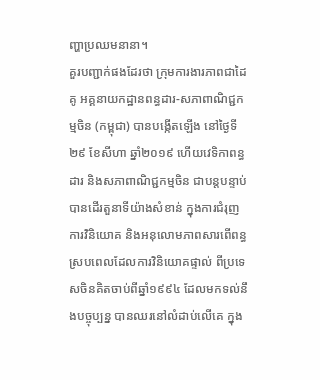ញ្ហាប្រឈមនានា។
គួរបញ្ជាក់ផងដែរថា ក្រុមការងារភាពជាដៃគូ អគ្គនាយកដ្ឋានពន្ធដារ-សភាពាណិជ្ជកម្មចិន (កម្ពុជា) បានបង្កើតឡើង នៅថ្ងៃទី២៩ ខែសីហា ឆ្នាំ២០១៩ ហើយវេទិកាពន្ធដារ និងសភាពាណិជ្ជកម្មចិន ជាបន្តបន្ទាប់ បានដើរតួនាទីយ៉ាងសំខាន់ ក្នុងការជំរុញការវិនិយោគ និងអនុលោមភាពសារពើពន្ធ ស្របពេលដែលការវិនិយោគផ្ទាល់ ពីប្រទេសចិនគិតចាប់ពីឆ្នាំ១៩៩៤ ដែលមកទល់នឹងបច្ចុប្បន្ន បានឈរនៅលំដាប់លើគេ ក្នុង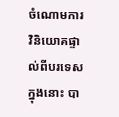ចំណោមការវិនិយោគផ្ទាល់ពីបរទេស ក្នុងនោះ បា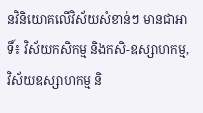នវិនិយោគលើវិស័យសំខាន់ៗ មានជាអាទិ៍៖ វិស័យកសិកម្ម និងកសិ-ឧស្សាហកម្ម, វិស័យឧស្សាហកម្ម និ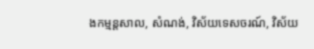ងកម្មន្តសាល, សំណង់, វិស័យទេសចរណ៍, វិស័យ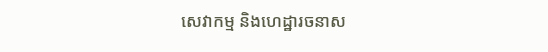សេវាកម្ម និងហេដ្ឋារចនាស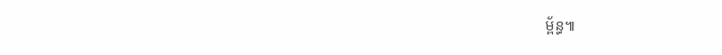ម្ព័ន្ធ៕